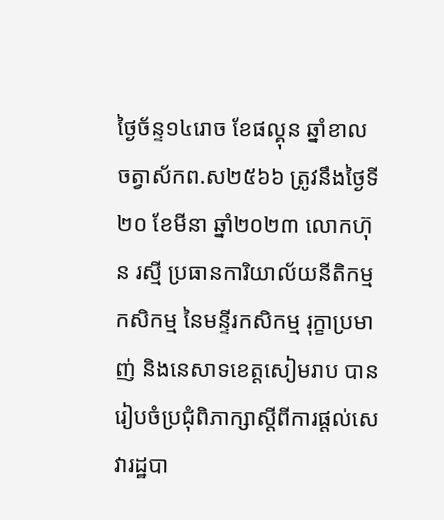ថ្ងៃច័ន្ទ១៤រោច ខែផល្គុន ឆ្នាំខាល ចត្វាស័កព.ស២៥៦៦ ត្រូវនឹងថ្ងៃទី២០ ខែមីនា ឆ្នាំ២០២៣ លោកហ៊ុន រស្មី ប្រធានការិយាល័យនីតិកម្មកសិកម្ម នៃមន្ទីរកសិកម្ម រុក្ខាប្រមាញ់ និងនេសាទខេត្តសៀមរាប បានរៀបចំប្រជុំពិភាក្សាស្តីពីការផ្តល់សេវារដ្ឋបា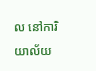ល នៅការិយាល័យ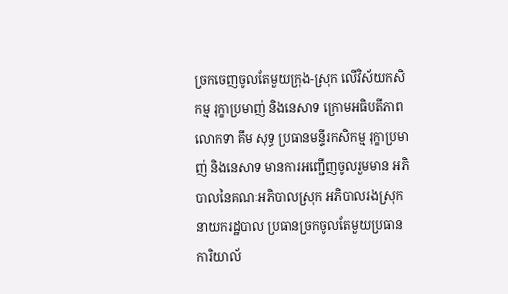ច្រកចេញចូលតែមួយក្រុង-ស្រុក លើវិស័យកសិកម្ម រុក្ខាប្រមាញ់ និងនេសាទ ក្រោមអធិបតីភាពលោកទា គឹម សុទ្ធ ប្រធានមន្ទីរកសិកម្ម រុក្ខាប្រមាញ់ និងនេសាទ មានការអញ្ជើញចូលរួមមាន អភិបាលនៃគណៈអភិបាលស្រុក អភិបាលរងស្រុក នាយករដ្ឋបាល ប្រធានច្រកចូលតែមួយប្រធានការិយាល័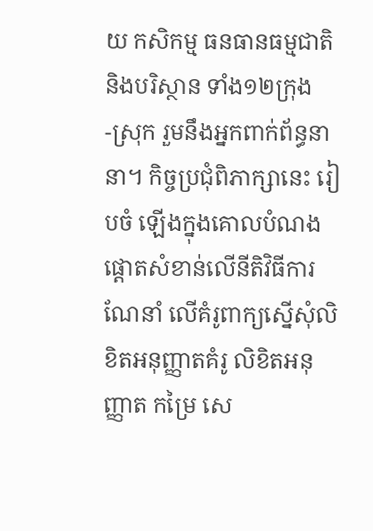យ កសិកម្ម ធនធានធម្មជាតិ និងបរិស្ថាន ទាំង១២ក្រុង -ស្រុក រួមនឹងអ្នកពាក់ព័ន្ធនានា។ កិច្ចប្រជុំពិភាក្សានេះ រៀបចំ ឡើងក្នុងគោលបំណង ផ្តោតសំខាន់លើនីតិវិធីការណែនាំ លើគំរូពាក្យស្នើសុំលិខិតអនុញ្ញាតគំរូ លិខិតអនុញ្ញាត កម្រៃ សេ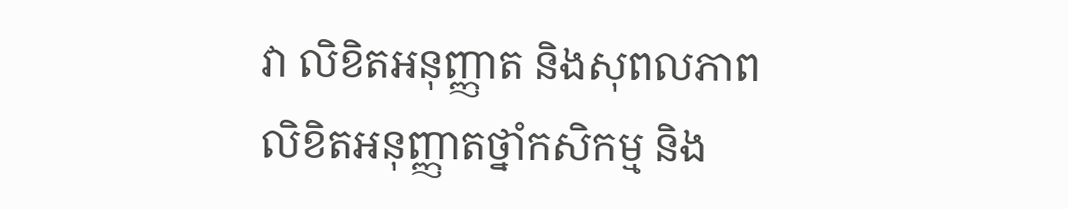វា លិខិតអនុញ្ញាត និងសុពលភាពលិខិតអនុញ្ញាតថ្នាំកសិកម្ម និង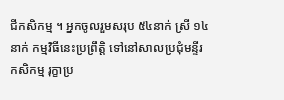ជីកសិកម្ម ។ អ្នកចូលរួមសរុប ៥៤នាក់ ស្រី ១៤នាក់ កម្មវិធីនេះប្រព្រឹត្តិ ទៅនៅសាលប្រជុំមន្ទីរកសិកម្ម រុក្ខាប្រ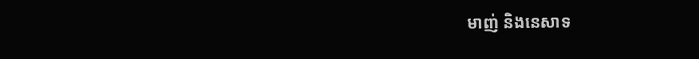មាញ់ និងនេសាទ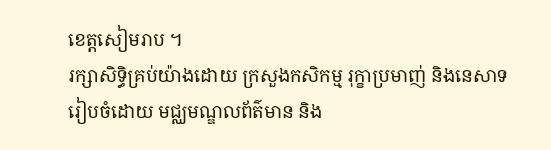ខេត្តសៀមរាប ។
រក្សាសិទិ្ធគ្រប់យ៉ាងដោយ ក្រសួងកសិកម្ម រុក្ខាប្រមាញ់ និងនេសាទ
រៀបចំដោយ មជ្ឈមណ្ឌលព័ត៌មាន និង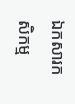ឯកសារកសិកម្ម